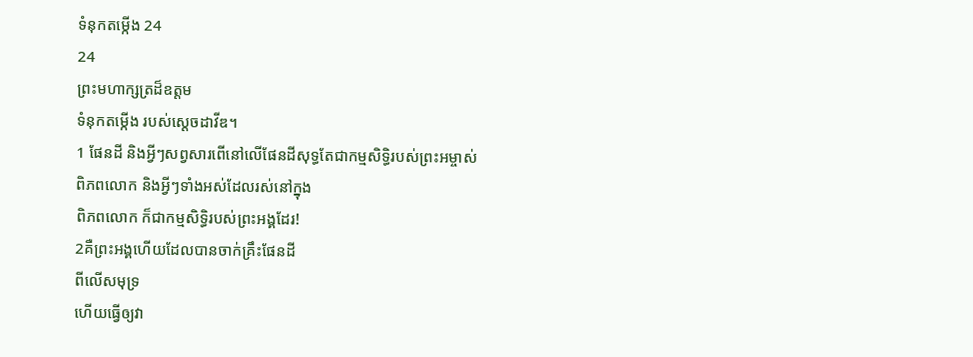ទំនុកតម្កើង 24
24
ព្រះមហាក្សត្រដ៏ឧត្ដម
ទំនុកតម្កើង របស់ស្ដេចដាវីឌ។
1 ផែនដី និងអ្វីៗសព្វសារពើនៅលើផែនដីសុទ្ធតែជាកម្មសិទ្ធិរបស់ព្រះអម្ចាស់
ពិភពលោក និងអ្វីៗទាំងអស់ដែលរស់នៅក្នុង
ពិភពលោក ក៏ជាកម្មសិទ្ធិរបស់ព្រះអង្គដែរ!
2គឺព្រះអង្គហើយដែលបានចាក់គ្រឹះផែនដី
ពីលើសមុទ្រ
ហើយធ្វើឲ្យវា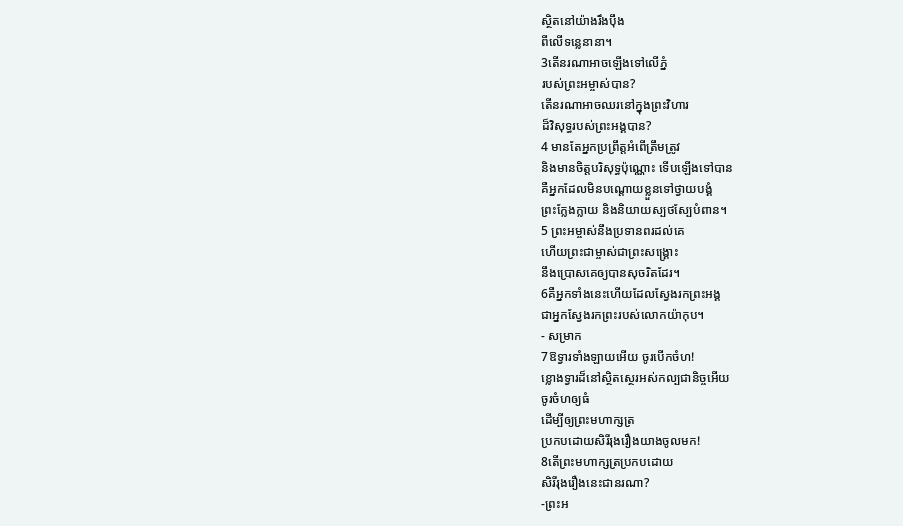ស្ថិតនៅយ៉ាងរឹងប៉ឹង
ពីលើទន្លេនានា។
3តើនរណាអាចឡើងទៅលើភ្នំ
របស់ព្រះអម្ចាស់បាន?
តើនរណាអាចឈរនៅក្នុងព្រះវិហារ
ដ៏វិសុទ្ធរបស់ព្រះអង្គបាន?
4 មានតែអ្នកប្រព្រឹត្តអំពើត្រឹមត្រូវ
និងមានចិត្តបរិសុទ្ធប៉ុណ្ណោះ ទើបឡើងទៅបាន
គឺអ្នកដែលមិនបណ្ដោយខ្លួនទៅថ្វាយបង្គំ
ព្រះក្លែងក្លាយ និងនិយាយស្បថស្បែបំពាន។
5 ព្រះអម្ចាស់នឹងប្រទានពរដល់គេ
ហើយព្រះជាម្ចាស់ជាព្រះសង្គ្រោះ
នឹងប្រោសគេឲ្យបានសុចរិតដែរ។
6គឺអ្នកទាំងនេះហើយដែលស្វែងរកព្រះអង្គ
ជាអ្នកស្វែងរកព្រះរបស់លោកយ៉ាកុប។
- សម្រាក
7ឱទ្វារទាំងឡាយអើយ ចូរបើកចំហ!
ខ្លោងទ្វារដ៏នៅស្ថិតស្ថេរអស់កល្បជានិច្ចអើយ
ចូរចំហឲ្យធំ
ដើម្បីឲ្យព្រះមហាក្សត្រ
ប្រកបដោយសិរីរុងរឿងយាងចូលមក!
8តើព្រះមហាក្សត្រប្រកបដោយ
សិរីរុងរឿងនេះជានរណា?
-ព្រះអ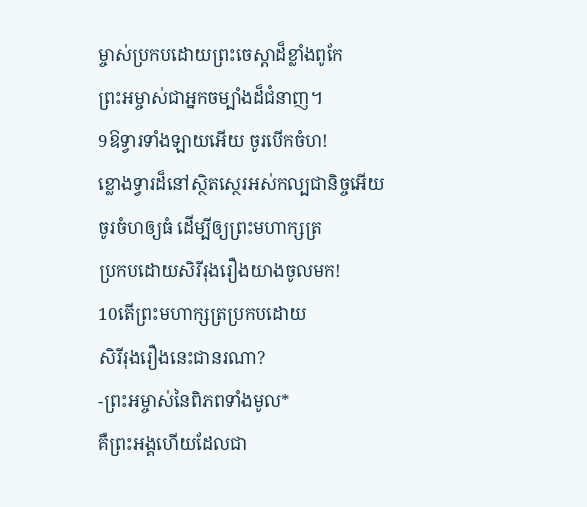ម្ចាស់ប្រកបដោយព្រះចេស្ដាដ៏ខ្លាំងពូកែ
ព្រះអម្ចាស់ជាអ្នកចម្បាំងដ៏ជំនាញ។
9ឱទ្វារទាំងឡាយអើយ ចូរបើកចំហ!
ខ្លោងទ្វារដ៏នៅស្ថិតស្ថេរអស់កល្បជានិច្ចអើយ
ចូរចំហឲ្យធំ ដើម្បីឲ្យព្រះមហាក្សត្រ
ប្រកបដោយសិរីរុងរឿងយាងចូលមក!
10តើព្រះមហាក្សត្រប្រកបដោយ
សិរីរុងរឿងនេះជានរណា?
-ព្រះអម្ចាស់នៃពិភពទាំងមូល*
គឺព្រះអង្គហើយដែលជា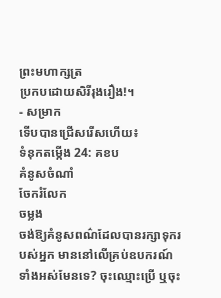ព្រះមហាក្សត្រ
ប្រកបដោយសិរីរុងរឿង!។
- សម្រាក
ទើបបានជ្រើសរើសហើយ៖
ទំនុកតម្កើង 24: គខប
គំនូសចំណាំ
ចែករំលែក
ចម្លង
ចង់ឱ្យគំនូសពណ៌ដែលបានរក្សាទុករបស់អ្នក មាននៅលើគ្រប់ឧបករណ៍ទាំងអស់មែនទេ? ចុះឈ្មោះប្រើ ឬចុះ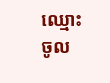ឈ្មោះចូល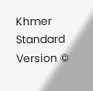Khmer Standard Version ©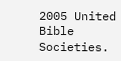2005 United Bible Societies.